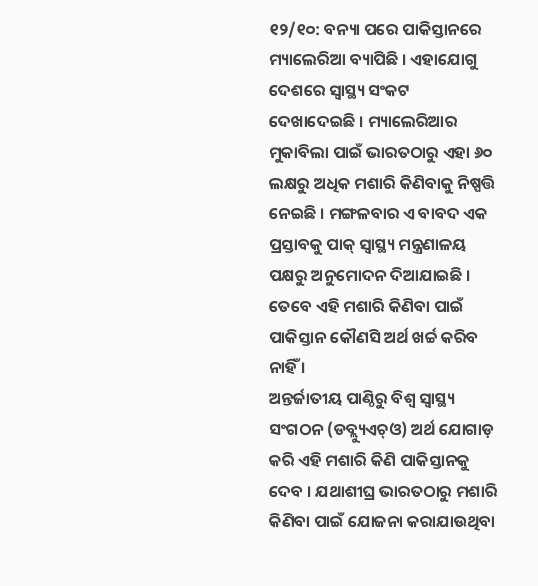୧୨/୧୦: ବନ୍ୟା ପରେ ପାକିସ୍ତାନରେ ମ୍ୟାଲେରିଆ ବ୍ୟାପିଛି । ଏହାଯୋଗୁ ଦେଶରେ ସ୍ୱାସ୍ଥ୍ୟ ସଂକଟ ଦେଖାଦେଇଛି । ମ୍ୟାଲେରିଆର ମୁକାବିଲା ପାଇଁ ଭାରତଠାରୁ ଏହା ୬୦ ଲକ୍ଷରୁ ଅଧିକ ମଶାରି କିଣିବାକୁ ନିଷ୍ପତ୍ତି ନେଇଛି । ମଙ୍ଗଳବାର ଏ ବାବଦ ଏକ ପ୍ରସ୍ତାବକୁ ପାକ୍ ସ୍ୱାସ୍ଥ୍ୟ ମନ୍ତ୍ରଣାଳୟ ପକ୍ଷରୁ ଅନୁମୋଦନ ଦିଆଯାଇଛି । ତେବେ ଏହି ମଶାରି କିଣିବା ପାଇଁ ପାକିସ୍ତାନ କୌଣସି ଅର୍ଥ ଖର୍ଚ୍ଚ କରିବ ନାହିଁ ।
ଅନ୍ତର୍ଜାତୀୟ ପାଣ୍ଠିରୁ ବିଶ୍ୱ ସ୍ୱାସ୍ଥ୍ୟ ସଂଗଠନ (ଡବ୍ଲ୍ୟୁଏଚ୍ଓ) ଅର୍ଥ ଯୋଗାଡ଼ କରି ଏହି ମଶାରି କିଣି ପାକିସ୍ତାନକୁ ଦେବ । ଯଥାଶୀଘ୍ର ଭାରତଠାରୁ ମଶାରି କିଣିବା ପାଇଁ ଯୋଜନା କରାଯାଉଥିବା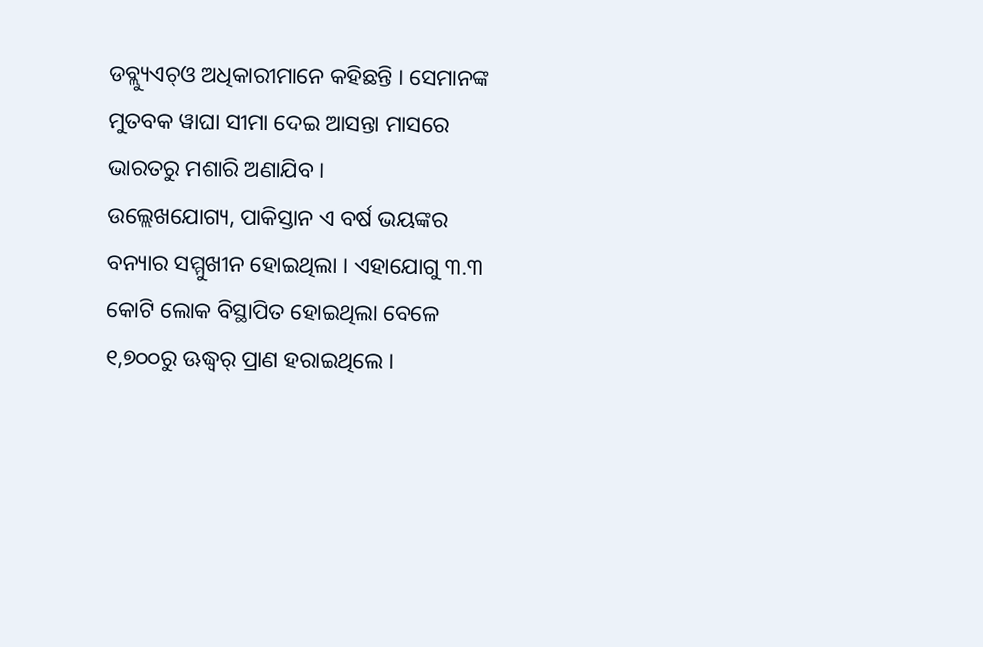ଡବ୍ଲ୍ୟୁଏଚ୍ଓ ଅଧିକାରୀମାନେ କହିଛନ୍ତି । ସେମାନଙ୍କ ମୁତବକ ୱାଘା ସୀମା ଦେଇ ଆସନ୍ତା ମାସରେ ଭାରତରୁ ମଶାରି ଅଣାଯିବ ।
ଉଲ୍ଲେଖଯୋଗ୍ୟ, ପାକିସ୍ତାନ ଏ ବର୍ଷ ଭୟଙ୍କର ବନ୍ୟାର ସମ୍ମୁଖୀନ ହୋଇଥିଲା । ଏହାଯୋଗୁ ୩.୩ କୋଟି ଲୋକ ବିସ୍ଥାପିତ ହୋଇଥିଲା ବେଳେ ୧,୭୦୦ରୁ ଊଦ୍ଧ୍ୱର୍ ପ୍ରାଣ ହରାଇଥିଲେ ।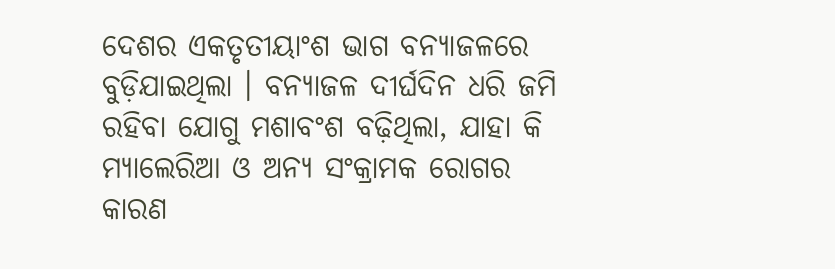ଦେଶର ଏକତୃତୀୟାଂଶ ଭାଗ ବନ୍ୟାଜଳରେ ବୁଡ଼ିଯାଇଥିଲା । ବନ୍ୟାଜଳ ଦୀର୍ଘଦିନ ଧରି ଜମି ରହିବା ଯୋଗୁ ମଶାବଂଶ ବଢ଼ିଥିଲା, ଯାହା କି ମ୍ୟାଲେରିଆ ଓ ଅନ୍ୟ ସଂକ୍ରାମକ ରୋଗର କାରଣ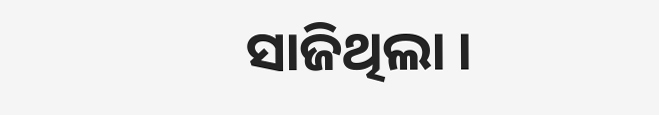ସାଜିଥିଲା ।